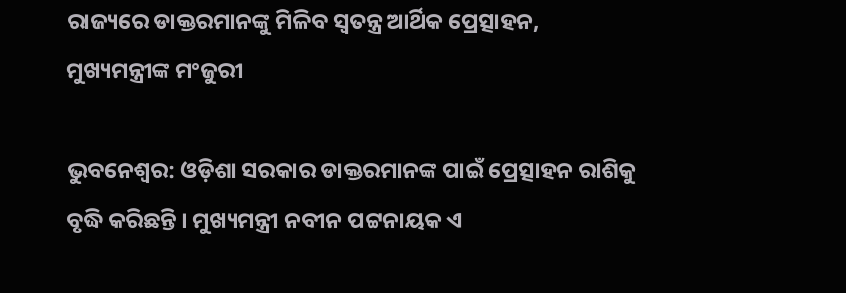ରାଜ୍ୟରେ ଡାକ୍ତରମାନଙ୍କୁ ମିଳିବ ସ୍ୱତନ୍ତ୍ର ଆର୍ଥିକ ପ୍ରେତ୍ସାହନ, ମୁଖ୍ୟମନ୍ତ୍ରୀଙ୍କ ମଂଜୁରୀ

ଭୁବନେଶ୍ୱର: ଓଡ଼ିଶା ସରକାର ଡାକ୍ତରମାନଙ୍କ ପାଇଁ ପ୍ରେତ୍ସାହନ ରାଶିକୁ ବୃଦ୍ଧି କରିଛନ୍ତି । ମୁଖ୍ୟମନ୍ତ୍ରୀ ନବୀନ ପଟ୍ଟନାୟକ ଏ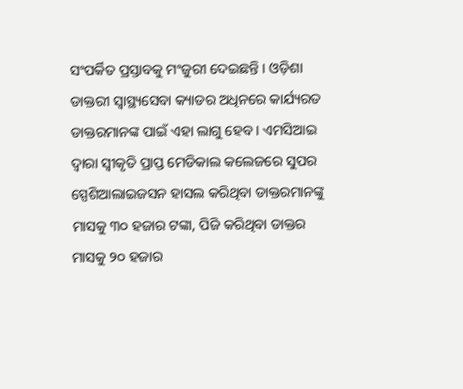ସଂପର୍କିତ ପ୍ରସ୍ତାବକୁ ମଂଜୁରୀ ଦେଇଛନ୍ତି । ଓଡ଼ିଶା ଡାକ୍ତରୀ ସ୍ୱାସ୍ଥ୍ୟସେବା କ୍ୟାଡର ଅଧିନରେ କାର୍ଯ୍ୟରତ ଡାକ୍ତରମାନଙ୍କ ପାଇଁ ଏହା ଲାଗୁ ହେବ । ଏମସିଆଇ ଦ୍ୱାରା ସ୍ୱୀକୃତି ପ୍ରାପ୍ତ ମେଡିକାଲ କଲେଜରେ ସୁପର ସ୍ପେଶିଆଲାଇଜସନ ହାସଲ କରିଥିବା ଡାକ୍ତରମାନଙ୍କୁ ମାସକୁ ୩୦ ହଜାର ଟଙ୍କା, ପିଜି କରିଥିବା ଡାକ୍ତର ମାସକୁ ୨୦ ହଜାର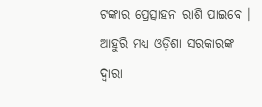ଟଙ୍କାର ପ୍ରେତ୍ସାହନ ରାଶି ପାଇବେ । ଆହୁରି ମଧ୍ୟ ଓଡ଼ିଶା ସରକାରଙ୍କ ଦ୍ୱାରା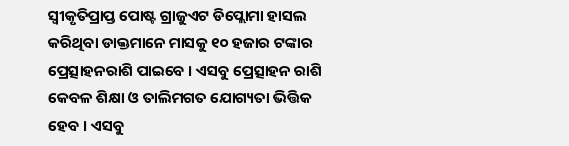ସ୍ୱୀକୃତିପ୍ରାପ୍ତ ପୋଷ୍ଟ ଗ୍ରାଜୁଏଟ ଡିପ୍ଲୋମା ହାସଲ କରିଥିବା ଡାକ୍ତମାନେ ମାସକୁ ୧୦ ହଜାର ଟଙ୍କାର ପ୍ରେତ୍ସାହନରାଶି ପାଇବେ । ଏସବୁ ପ୍ରେତ୍ସାହନ ରାଶି କେବଳ ଶିକ୍ଷା ଓ ତାଲିମଗତ ଯୋଗ୍ୟତା ଭିତ୍ତିକ ହେବ । ଏସବୁ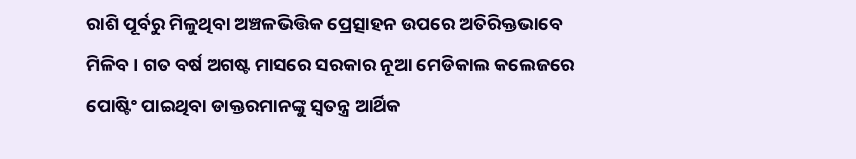ରାଶି ପୂର୍ବରୁ ମିଳୁଥିବା ଅଞ୍ଚଳଭିତ୍ତିକ ପ୍ରେତ୍ସାହନ ଉପରେ ଅତିରିକ୍ତଭାବେ ମିଳିବ । ଗତ ବର୍ଷ ଅଗଷ୍ଟ ମାସରେ ସରକାର ନୂଆ ମେଡିକାଲ କଲେଜରେ ପୋଷ୍ଟିଂ ପାଇଥିବା ଡାକ୍ତରମାନଙ୍କୁ ସ୍ୱତନ୍ତ୍ର ଆର୍ଥିକ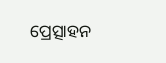ପ୍ରେତ୍ସାହନ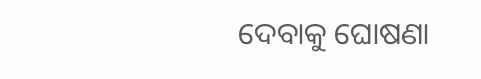ଦେବାକୁ ଘୋଷଣା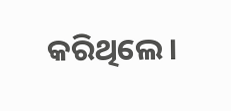କରିଥିଲେ ।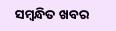ସମ୍ବନ୍ଧିତ ଖବର